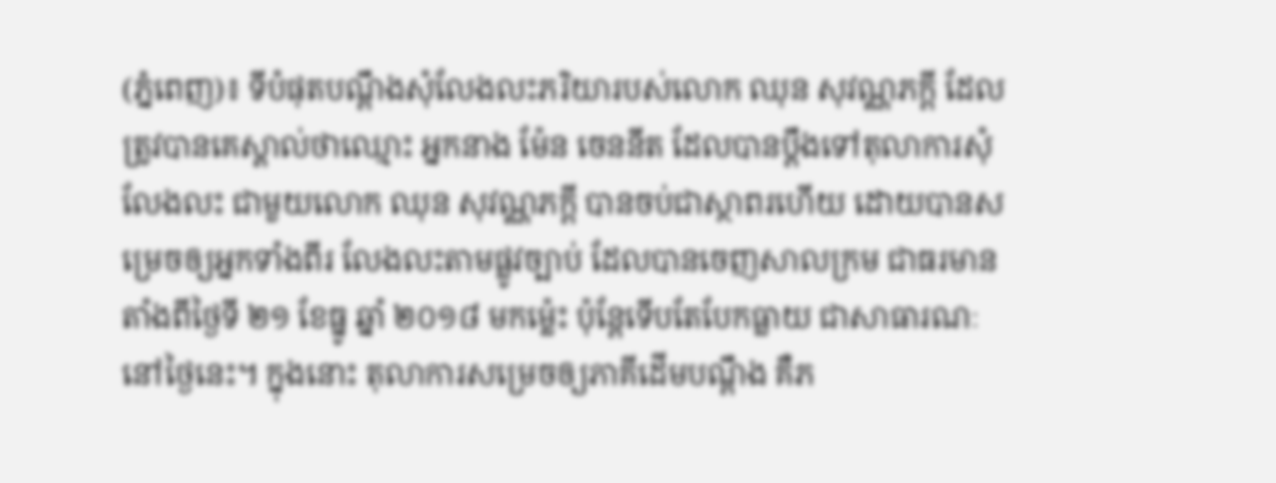(ភ្នំពេញ)៖ ទីបំផុតបណ្ដឹងសុំលែងលះភរិយារបស់លោក ឈុន សុវណ្ណភក្ដី ដែលត្រូវបានគេស្គាល់ថាឈ្មោះ អ្នកនាង ម៉ែន ចេននីត ដែលបានប្ដឹងទៅតុលាការសុំលែងលះ ជាមួយលោក ឈុន សុវណ្ណភក្ដី បានចប់ជាស្ថាពរហើយ ដោយបានសម្រេចឲ្យអ្នកទាំងពីរ លែងលះតាមផ្លូវច្បាប់ ដែលបានចេញសាលក្រម ជាធរមានតាំងពីថ្ងៃទី ២១ ខែធ្នូ ឆ្នាំ ២០១៨ មកម្ល៉េះ ប៉ុន្តែទើបតែបែកធ្លាយ ជាសាធារណៈនៅថ្ងៃនេះ។ ក្នុងនោះ តុលាការសម្រេចឲ្យភាគីដើមបណ្ដឹង គឺភ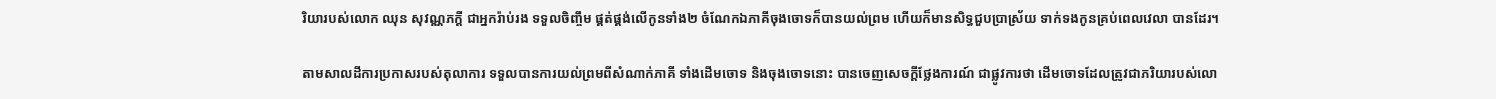រិយារបស់លោក ឈុន សុវណ្ណភក្ដី ជាអ្នករ៉ាប់រង ទទួលចិញ្ចឹម ផ្គត់ផ្គង់លើកូនទាំង២ ចំណែកឯភាគីចុងចោទក៏បានយល់ព្រម ហើយក៏មានសិទ្ធជួបប្រាស្រ័យ ទាក់ទងកូនគ្រប់ពេលវេលា បានដែរ។

តាមសាលដីការប្រកាសរបស់តុលាការ ទទួលបានការយល់ព្រមពីសំណាក់ភាគី ទាំងដើមចោទ និងចុងចោទនោះ បានចេញសេចក្ដីថ្លែងការណ៍ ជាផ្លូវការថា ដើមចោទដែលត្រូវជាភរិយារបស់លោ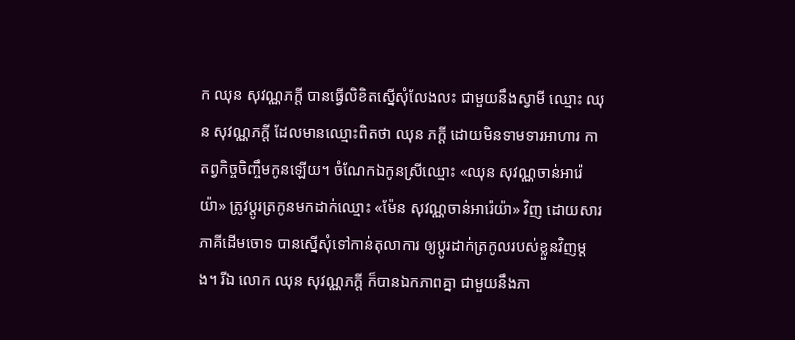ក ឈុន សុវណ្ណភក្ដី បានធ្វើលិខិតស្នើសុំលែងលះ ជាមួយនឹងស្វាមី ឈ្មោះ ឈុន សុវណ្ណភក្ដី ដែលមានឈ្មោះពិតថា ឈុន ភក្ដី ដោយមិនទាមទារអាហារ កាតព្វកិច្ចចិញ្ចឹមកូនឡើយ។ ចំណែកឯកូនស្រីឈ្មោះ «ឈុន សុវណ្ណចាន់អារ៉េយ៉ា» ត្រូវប្ដូរត្រកូនមកដាក់ឈ្មោះ «ម៉ែន សុវណ្ណចាន់អារ៉េយ៉ា» វិញ ដោយសារភាគីដើមចោទ បានស្នើសុំទៅកាន់តុលាការ ឲ្យប្ដូរដាក់ត្រកូលរបស់ខ្លួនវិញម្ដង។ រីឯ លោក ឈុន សុវណ្ណភក្ដី ក៏បានឯកភាពគ្នា ជាមួយនឹងភា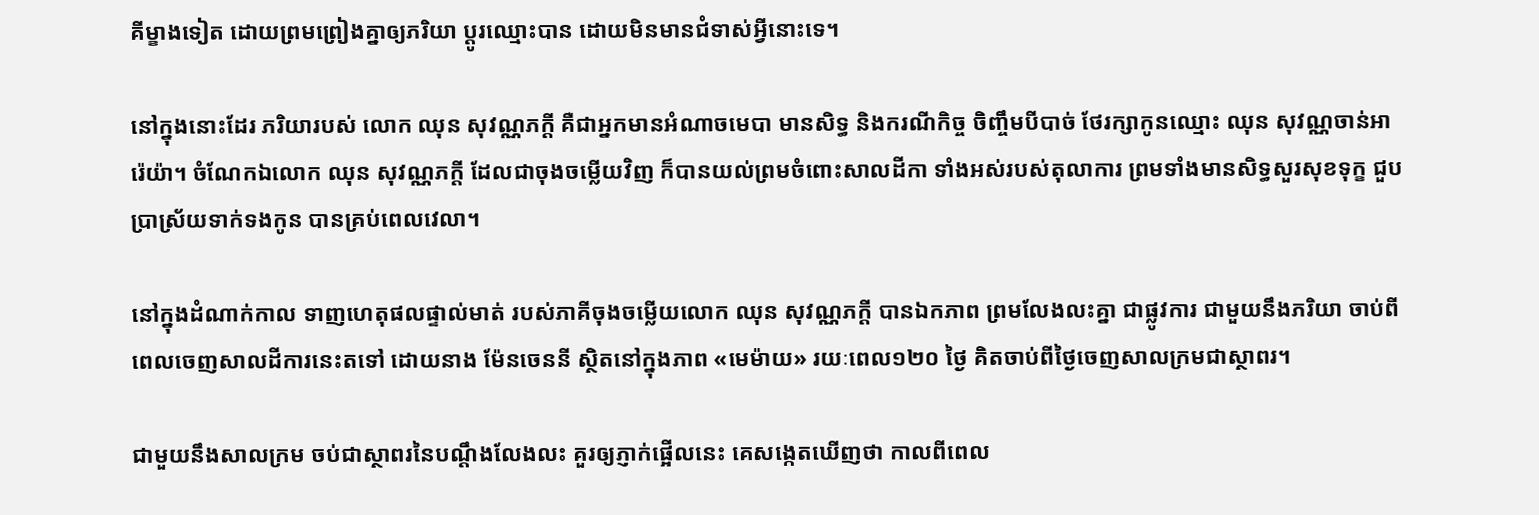គីម្ខាងទៀត ដោយព្រមព្រៀងគ្នាឲ្យភរិយា ប្ដូរឈ្មោះបាន ដោយមិនមានជំទាស់អ្វីនោះទេ។

នៅក្នុងនោះដែរ ភរិយារបស់ លោក ឈុន សុវណ្ណភក្ដី គឺជាអ្នកមានអំណាចមេបា មានសិទ្ធ និងករណីកិច្ច ចិញ្ចឹមបីបាច់ ថែរក្សាកូនឈ្មោះ ឈុន សុវណ្ណចាន់អារ៉េយ៉ា។ ចំណែកឯលោក ឈុន សុវណ្ណភក្ដី ដែលជាចុងចម្លើយវិញ ក៏បានយល់ព្រមចំពោះសាលដីកា ទាំងអស់របស់តុលាការ ព្រមទាំងមានសិទ្ធសួរសុខទុក្ខ ជួបប្រាស្រ័យទាក់ទងកូន បានគ្រប់ពេលវេលា។

នៅក្នុងដំណាក់កាល ទាញហេតុផលផ្ទាល់មាត់ របស់ភាគីចុងចម្លើយលោក ឈុន សុវណ្ណភក្ដី បានឯកភាព ព្រមលែងលះគ្នា ជាផ្លូវការ ជាមួយនឹងភរិយា ចាប់ពីពេលចេញសាលដីការនេះតទៅ ដោយនាង ម៉ែនចេននី ស្ថិតនៅក្នុងភាព «មេម៉ាយ» រយៈពេល១២០ ថ្ងៃ គិតចាប់ពីថ្ងៃចេញសាលក្រមជាស្ថាពរ។

ជាមួយនឹងសាលក្រម ចប់ជាស្ថាពរនៃបណ្ដឹងលែងលះ គួរឲ្យភ្ញាក់ផ្អើលនេះ គេសង្កេតឃើញថា កាលពីពេល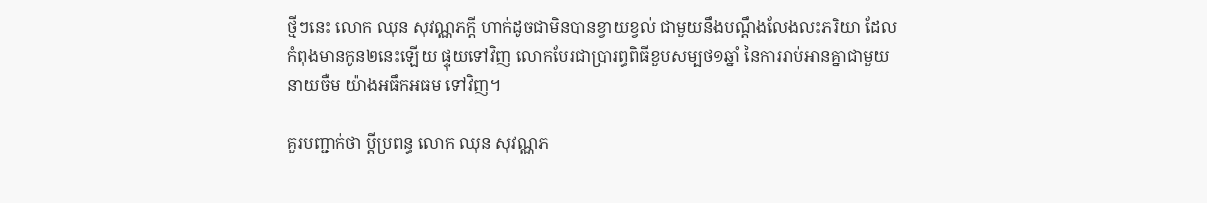ថ្មីៗនេះ លោក ឈុន សុវណ្ណភក្ដី ហាក់ដូចជាមិនបានខ្វាយខ្វល់ ជាមួយនឹងបណ្ដឹងលែងលះភរិយា ដែលកំពុងមានកូន២នេះឡើយ ផ្ទុយទៅវិញ លោកបែរជាប្រារព្ធពិធីខួបសម្បថ១ឆ្នាំ នៃការរាប់អានគ្នាជាមួយ នាយចឺម យ៉ាងអធឹកអធម ទៅវិញ។

គួរបញ្ជាក់ថា ប្ដីប្រពន្ធ លោក ឈុន សុវណ្ណភ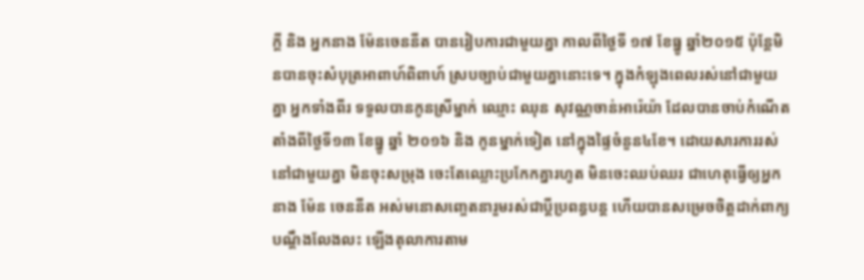ក្ដី និង អ្នកនាង ម៉ែនចេននីត បានរៀបការជាមួយគ្នា កាលពីថ្ងៃទី ១៧ ខែធ្នូ ឆ្នាំ២០១៥ ប៉ុន្តែមិនបានចុះសំបុត្រអាពាហ៍ពិពាហ៍ ស្របច្បាប់ជាមួយគ្នានោះទេ។ ក្នុងកំឡុងពេលរស់នៅជាមួយគ្នា អ្នកទាំងពីរ ទទួលបានកូនស្រីម្នាក់ ឈ្មោះ ឈុន សុវណ្ណចាន់អារ៉េយ៉ា ដែលបានចាប់កំណើត តាំងពីថ្ងៃទី១៣ ខែធ្នូ ឆ្នាំ ២០១៦ និង កូនម្នាក់ទៀត នៅក្នុងផ្ទៃចំនួន៤ខែ។ ដោយសារការរស់នៅជាមួយគ្នា មិនចុះសម្រុង ចេះតែឈ្លោះប្រកែកគ្នារហូត មិនចេះឈប់ឈរ ជាហេតុធ្វើឲ្យអ្នកនាង ម៉ែន ចេននីត អស់មនោសញ្ចេតនារួមរស់ជាប្ដីប្រពន្ធបន្ត ហើយបានសម្រេចចិត្តដាក់ពាក្យបណ្ដឹងលែងលះ ឡើងតុលាការតាម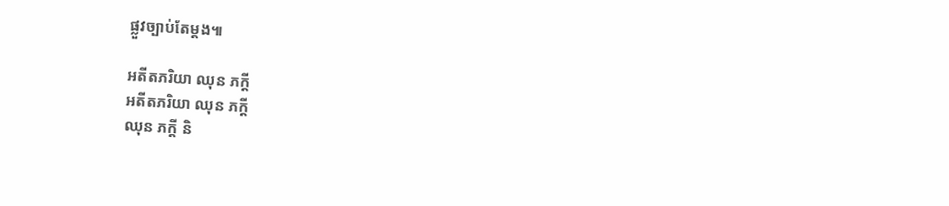ផ្លួវច្បាប់តែម្ដង៕

អតីតភរិយា ឈុន ភក្តី
អតីតភរិយា ឈុន ភក្តី
ឈុន ភក្តី និ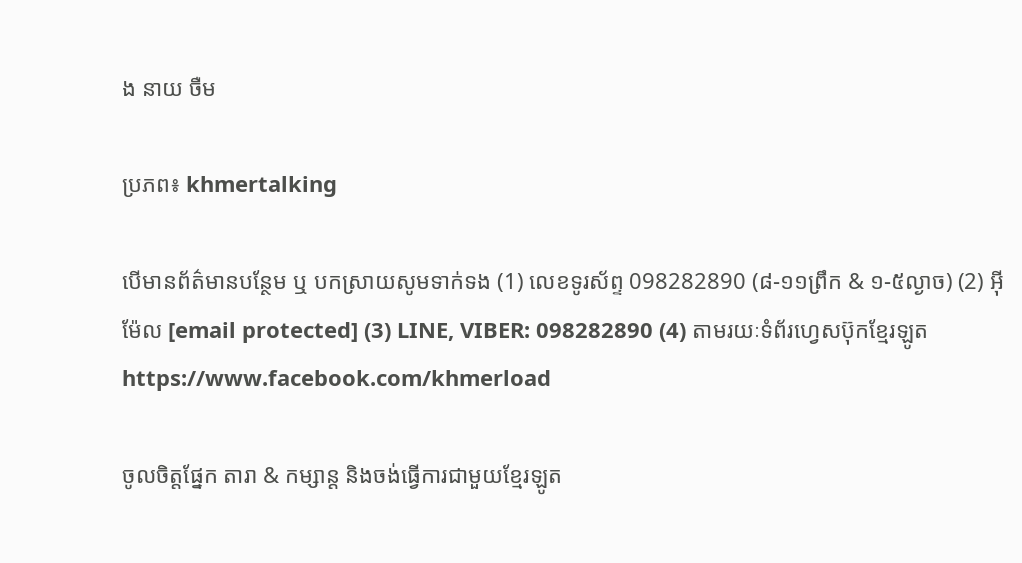ង នាយ ចឺម

ប្រភព៖ khmertalking

បើមានព័ត៌មានបន្ថែម ឬ បកស្រាយសូមទាក់ទង (1) លេខទូរស័ព្ទ 098282890 (៨-១១ព្រឹក & ១-៥ល្ងាច) (2) អ៊ីម៉ែល [email protected] (3) LINE, VIBER: 098282890 (4) តាមរយៈទំព័រហ្វេសប៊ុកខ្មែរឡូត https://www.facebook.com/khmerload

ចូលចិត្តផ្នែក តារា & កម្សាន្ដ និងចង់ធ្វើការជាមួយខ្មែរឡូត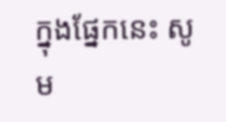ក្នុងផ្នែកនេះ សូម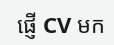ផ្ញើ CV មក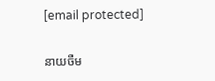[email protected]

នាយចឺម